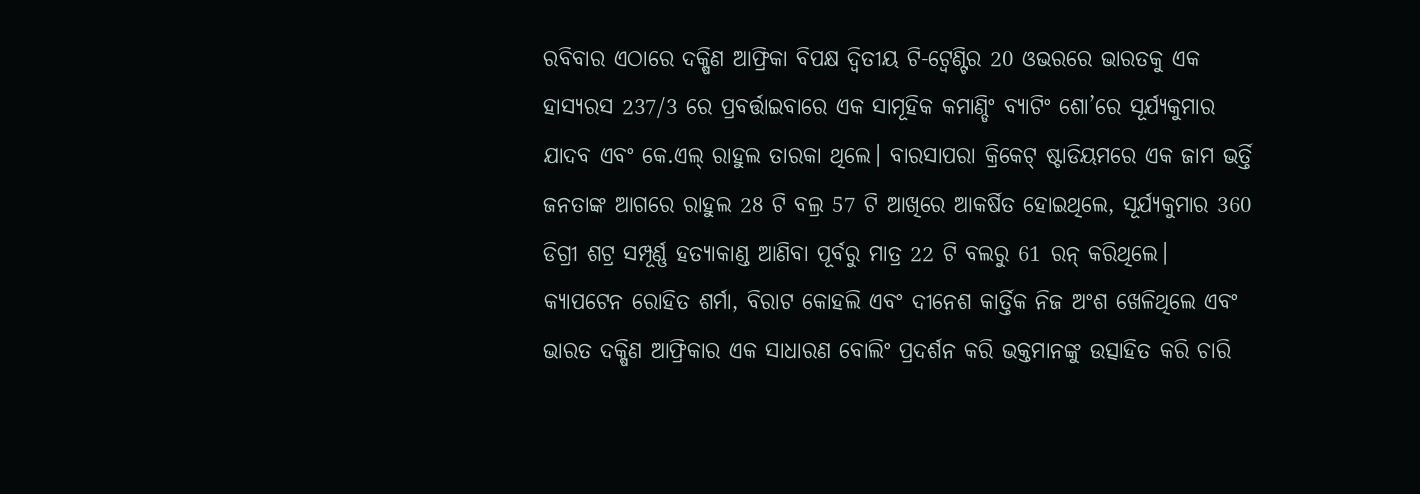ରବିବାର ଏଠାରେ ଦକ୍ଷିଣ ଆଫ୍ରିକା ବିପକ୍ଷ ଦ୍ୱିତୀୟ ଟି-ଟ୍ୱେଣ୍ଟିର 20 ଓଭରରେ ଭାରତକୁ ଏକ ହାସ୍ୟରସ 237/3 ରେ ପ୍ରବର୍ତ୍ତାଇବାରେ ଏକ ସାମୂହିକ କମାଣ୍ଡିଂ ବ୍ୟାଟିଂ ଶୋ’ରେ ସୂର୍ଯ୍ୟକୁମାର ଯାଦବ ଏବଂ କେ.ଏଲ୍ ରାହୁଲ ତାରକା ଥିଲେ। ବାରସାପରା କ୍ରିକେଟ୍ ଷ୍ଟାଡିୟମରେ ଏକ ଜାମ ଭର୍ତ୍ତି ଜନତାଙ୍କ ଆଗରେ ରାହୁଲ 28 ଟି ବଲ୍ର 57 ଟି ଆଖିରେ ଆକର୍ଷିତ ହୋଇଥିଲେ, ସୂର୍ଯ୍ୟକୁମାର 360 ଡିଗ୍ରୀ ଶଟ୍ର ସମ୍ପୂର୍ଣ୍ଣ ହତ୍ୟାକାଣ୍ଡ ଆଣିବା ପୂର୍ବରୁ ମାତ୍ର 22 ଟି ବଲରୁ 61 ରନ୍ କରିଥିଲେ। କ୍ୟାପଟେନ ରୋହିତ ଶର୍ମା, ବିରାଟ କୋହଲି ଏବଂ ଦୀନେଶ କାର୍ତ୍ତିକ ନିଜ ଅଂଶ ଖେଳିଥିଲେ ଏବଂ ଭାରତ ଦକ୍ଷିଣ ଆଫ୍ରିକାର ଏକ ସାଧାରଣ ବୋଲିଂ ପ୍ରଦର୍ଶନ କରି ଭକ୍ତମାନଙ୍କୁ ଉତ୍ସାହିତ କରି ଚାରି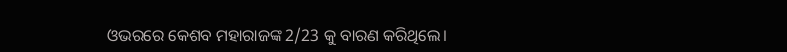ଓଭରରେ କେଶବ ମହାରାଜଙ୍କ 2/23 କୁ ବାରଣ କରିଥିଲେ।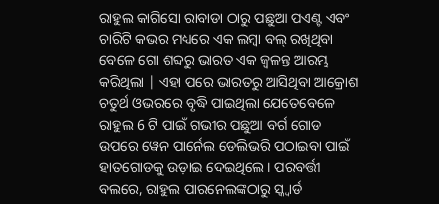ରାହୁଲ କାଗିସୋ ରାବାଡା ଠାରୁ ପଛୁଆ ପଏଣ୍ଟ ଏବଂ ଚାରିଟି କଭର ମଧ୍ୟରେ ଏକ ଲମ୍ୱା ବଲ୍ ରଖିଥିବା ବେଳେ ଗୋ ଶବ୍ଦରୁ ଭାରତ ଏକ ଜ୍ୱଳନ୍ତ ଆରମ୍ଭ କରିଥିଲା | ଏହା ପରେ ଭାରତରୁ ଆସିଥିବା ଆକ୍ରୋଶ ଚତୁର୍ଥ ଓଭରରେ ବୃଦ୍ଧି ପାଇଥିଲା ଯେତେବେଳେ ରାହୁଲ 6 ଟି ପାଇଁ ଗଭୀର ପଛୁଆ ବର୍ଗ ଗୋଡ ଉପରେ ୱେନ ପାର୍ନେଲ ଡେଲିଭରି ପଠାଇବା ପାଇଁ ହାତଗୋଡକୁ ଉଡ଼ାଇ ଦେଇଥିଲେ। ପରବର୍ତ୍ତୀ ବଲରେ, ରାହୁଲ ପାରନେଲଙ୍କଠାରୁ ସ୍କ୍ୱାର୍ଡ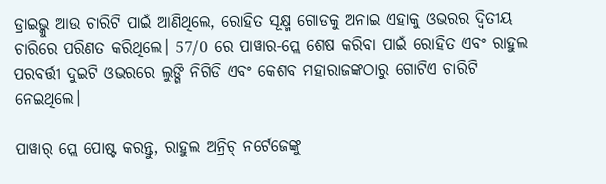ଡ୍ରାଇଭ୍କୁ ଆଉ ଚାରିଟି ପାଇଁ ଆଣିଥିଲେ, ରୋହିତ ସୂକ୍ଷ୍ମ ଗୋଡକୁ ଅନାଇ ଏହାକୁ ଓଭରର ଦ୍ୱିତୀୟ ଚାରିରେ ପରିଣତ କରିଥିଲେ। 57/0 ରେ ପାୱାର-ପ୍ଲେ ଶେଷ କରିବା ପାଇଁ ରୋହିତ ଏବଂ ରାହୁଲ ପରବର୍ତ୍ତୀ ଦୁଇଟି ଓଭରରେ ଲୁଙ୍ଗି ନିଗିଡି ଏବଂ କେଶବ ମହାରାଜଙ୍କଠାରୁ ଗୋଟିଏ ଚାରିଟି ନେଇଥିଲେ।

ପାୱାର୍ ପ୍ଲେ ପୋଷ୍ଟ କରନ୍ତୁ, ରାହୁଲ ଅନ୍ରିଚ୍ ନର୍ଟେଜେଙ୍କୁ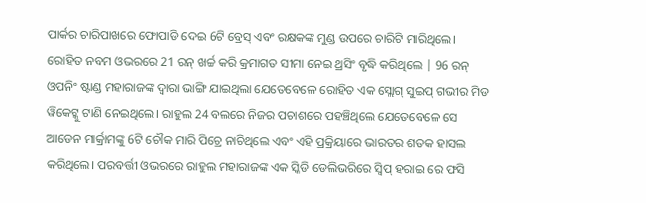ପାର୍କର ଚାରିପାଖରେ ଫୋପାଡି ଦେଇ 6ଟି ବ୍ରେସ୍ ଏବଂ ରକ୍ଷକଙ୍କ ମୁଣ୍ଡ ଉପରେ ଚାରିଟି ମାରିଥିଲେ। ରୋହିତ ନବମ ଓଭରରେ 21 ରନ୍ ଖର୍ଚ୍ଚ କରି କ୍ରମାଗତ ସୀମା ନେଇ ଥ୍ରସିଂ ବୃଦ୍ଧି କରିଥିଲେ | 96 ରନ୍ ଓପନିଂ ଷ୍ଟାଣ୍ଡ ମହାରାଜଙ୍କ ଦ୍ୱାରା ଭାଙ୍ଗି ଯାଇଥିଲା ଯେତେବେଳେ ରୋହିତ ଏକ ସ୍ଲୋଗ୍ ସୁଇପ୍ ଗଭୀର ମିଡ ୱିକେଟ୍କୁ ଟାଣି ନେଇଥିଲେ। ରାହୁଲ 24 ବଲରେ ନିଜର ପଚାଶରେ ପହଞ୍ଚିଥିଲେ ଯେତେବେଳେ ସେ ଆଡେନ ମାର୍କ୍ରାମଙ୍କୁ 6ଟି ଚୌକ ମାରି ପିଚ୍ରେ ନାଚିଥିଲେ ଏବଂ ଏହି ପ୍ରକ୍ରିୟାରେ ଭାରତର ଶତକ ହାସଲ କରିଥିଲେ। ପରବର୍ତ୍ତୀ ଓଭରରେ ରାହୁଲ ମହାରାଜଙ୍କ ଏକ ସ୍କିଡି ଡେଲିଭରିରେ ସ୍ୱିପ୍ ହରାଇ ରେ ଫସି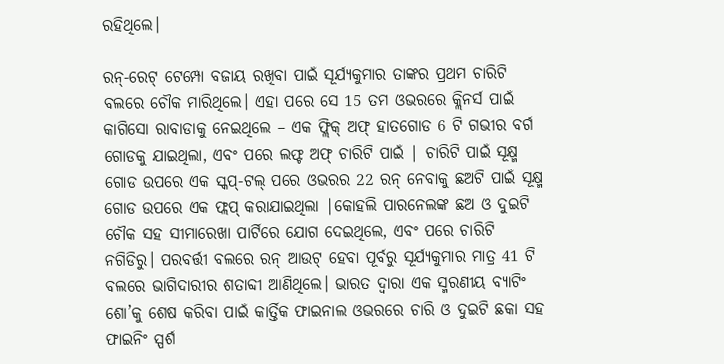ରହିଥିଲେ।

ରନ୍-ରେଟ୍ ଟେମ୍ପୋ ବଜାୟ ରଖିବା ପାଇଁ ସୂର୍ଯ୍ୟକୁମାର ତାଙ୍କର ପ୍ରଥମ ଚାରିଟି ବଲରେ ଚୌକ ମାରିଥିଲେ। ଏହା ପରେ ସେ 15 ତମ ଓଭରରେ କ୍ଲିନର୍ସ ପାଇଁ କାଗିସୋ ରାବାଡାକୁ ନେଇଥିଲେ – ଏକ ଫ୍ଲିକ୍ ଅଫ୍ ହାତଗୋଡ 6 ଟି ଗଭୀର ବର୍ଗ ଗୋଡକୁ ଯାଇଥିଲା, ଏବଂ ପରେ ଲଫ୍ଟ ଅଫ୍ ଚାରିଟି ପାଇଁ | ଚାରିଟି ପାଇଁ ସୂକ୍ଷ୍ମ ଗୋଡ ଉପରେ ଏକ ସ୍କପ୍-ଟଲ୍ ପରେ ଓଭରର 22 ରନ୍ ନେବାକୁ ଛଅଟି ପାଇଁ ସୂକ୍ଷ୍ମ ଗୋଡ ଉପରେ ଏକ ଫ୍ଲପ୍ କରାଯାଇଥିଲା |କୋହଲି ପାରନେଲଙ୍କ ଛଅ ଓ ଦୁଇଟି ଚୌକ ସହ ସୀମାରେଖା ପାର୍ଟିରେ ଯୋଗ ଦେଇଥିଲେ, ଏବଂ ପରେ ଚାରିଟି ନଗିଡିରୁ। ପରବର୍ତ୍ତୀ ବଲରେ ରନ୍ ଆଉଟ୍ ହେବା ପୂର୍ବରୁ ସୂର୍ଯ୍ୟକୁମାର ମାତ୍ର 41 ଟି ବଲରେ ଭାଗିଦାରୀର ଶତାବ୍ଦୀ ଆଣିଥିଲେ। ଭାରତ ଦ୍ୱାରା ଏକ ସ୍ମରଣୀୟ ବ୍ୟାଟିଂ ଶୋ’କୁ ଶେଷ କରିବା ପାଇଁ କାର୍ତ୍ତିକ ଫାଇନାଲ ଓଭରରେ ଚାରି ଓ ଦୁଇଟି ଛକା ସହ ଫାଇନିଂ ସ୍ପର୍ଶ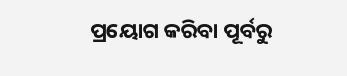ପ୍ରୟୋଗ କରିବା ପୂର୍ବରୁ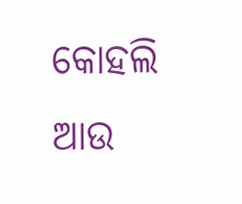କୋହଲି ଆଉ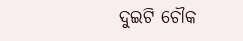ଦୁଇଟି ଚୌକ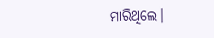ମାରିଥିଲେ।